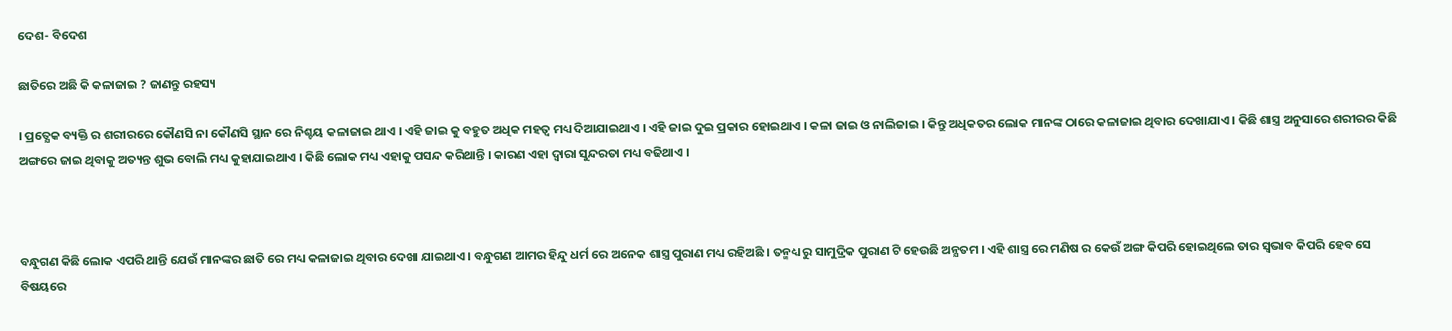ଦେଶ- ବିଦେଶ

ଛାତିରେ ଅଛି କି କଳାଜାଇ ? ଜାଣନ୍ତୁ ରହସ୍ୟ

। ପ୍ରତ୍ଯେକ ବ୍ୟକ୍ତି ର ଶରୀରରେ କୌଣସି ନା କୌଣସି ସ୍ଥାନ ରେ ନିଶ୍ଚୟ କଳାଜାଇ ଥାଏ । ଏହି ଜାଇ କୁ ବହୁତ ଅଧିକ ମହତ୍ଵ ମଧ୍ୟ ଦିଆଯାଇଥାଏ । ଏହି ଜାଇ ଦୁଇ ପ୍ରକାର ହୋଇଥାଏ । କଳା ଜାଇ ଓ ନାଲିଜାଇ । କିନ୍ତୁ ଅଧିକତର ଲୋକ ମାନଙ୍କ ଠାରେ କଳାଜାଇ ଥିବାର ଦେଖାଯାଏ । କିଛି ଶାସ୍ତ୍ର ଅନୁସାରେ ଶରୀରର କିଛି ଅଙ୍ଗରେ ଜାଇ ଥିବାକୁ ଅତ୍ୟନ୍ତ ଶୁଭ ବୋଲି ମଧ୍ୟ କୁହାଯାଇଥାଏ । କିଛି ଲୋକ ମଧ୍ୟ ଏହାକୁ ପସନ୍ଦ କରିଥାନ୍ତି । କାରଣ ଏହା ଦ୍ଵାରା ସୁନ୍ଦରତା ମଧ୍ୟ ବଢିଥାଏ ।



ବନ୍ଧୁଗଣ କିଛି ଲୋକ ଏପରି ଥାନ୍ତି ଯେଉଁ ମାନଙ୍କର ଛାତି ରେ ମଧ୍ୟ କଳାଜାଇ ଥିବାର ଦେଖା ଯାଇଥାଏ । ବନ୍ଧୁଗଣ ଆମର ହିନ୍ଦୁ ଧର୍ମ ରେ ଅନେକ ଶାସ୍ତ୍ର ପୁରାଣ ମଧ୍ୟ ରହିଅଛି । ତନ୍ମଧ୍ୟ ରୁ ସାମୁଦ୍ରିକ ପୁରାଣ ଟି ହେଉଛି ଅନ୍ଯତମ । ଏହି ଶାସ୍ତ୍ର ରେ ମଣିଷ ର କେଉଁ ଅଙ୍ଗ କିପରି ହୋଇଥିଲେ ତାର ସ୍ଵଭାବ କିପରି ହେବ ସେ ବିଷୟରେ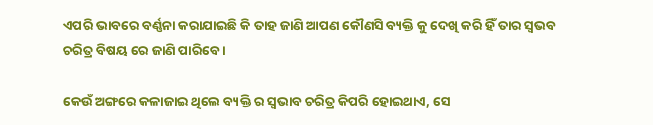ଏପରି ଭାବରେ ବର୍ଣ୍ଣନା କରାଯାଇଛି କି ତାହ ଜାଣି ଆପଣ କୌଣସି ବ୍ୟକ୍ତି କୁ ଦେଖି କରି ହିଁ ତାର ସ୍ଵଭବ ଚରିତ୍ର ବିଷୟ ରେ ଜାଣି ପାରିବେ ।

କେଉଁ ଅଙ୍ଗରେ କଳାଜାଇ ଥିଲେ ବ୍ୟକ୍ତି ର ସ୍ଵଭାବ ଚରିତ୍ର କିପରି ହୋଇଥାଏ, ସେ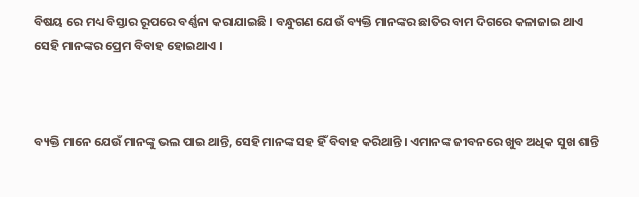ବିଷୟ ରେ ମଧ୍ୟ ବିସ୍ତାର ରୂପରେ ବର୍ଣ୍ଣନା କରାଯାଇଛି । ବନ୍ଧୁଗଣ ଯେଉଁ ବ୍ୟକ୍ତି ମାନଙ୍କର ଛାତିର ବାମ ଦିଗରେ କଳାଜାଇ ଥାଏ ସେହି ମାନଙ୍କର ପ୍ରେମ ବିବାହ ହୋଇଥାଏ ।



ବ୍ୟକ୍ତି ମାନେ ଯେଉଁ ମାନଙ୍କୁ ଭଲ ପାଇ ଥାନ୍ତି, ସେହି ମାନଙ୍କ ସହ ହିଁ ବିବାହ କରିଥାନ୍ତି । ଏମାନଙ୍କ ଜୀବନରେ ଖୁବ ଅଧିକ ସୁଖ ଶାନ୍ତି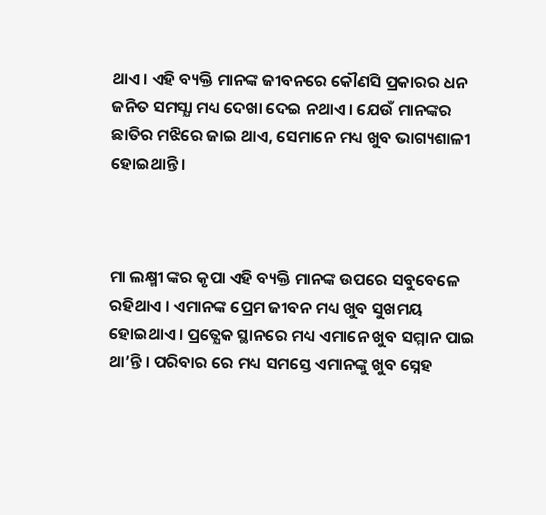ଥାଏ । ଏହି ବ୍ୟକ୍ତି ମାନଙ୍କ ଜୀବନରେ କୌଣସି ପ୍ରକାରର ଧନ ଜନିତ ସମସ୍ଯା ମଧ୍ୟ ଦେଖା ଦେଇ ନଥାଏ । ଯେଉଁ ମାନଙ୍କର ଛାତିର ମଝିରେ ଜାଇ ଥାଏ, ସେମାନେ ମଧ୍ୟ ଖୁବ ଭାଗ୍ୟଶାଳୀ ହୋଇଥାନ୍ତି ।



ମା ଲକ୍ଷ୍ମୀ ଙ୍କର କୃପା ଏହି ବ୍ୟକ୍ତି ମାନଙ୍କ ଉପରେ ସବୁବେଳେ ରହିଥାଏ । ଏମାନଙ୍କ ପ୍ରେମ ଜୀବନ ମଧ୍ୟ ଖୁବ ସୁଖମୟ ହୋଇଥାଏ । ପ୍ରତ୍ଯେକ ସ୍ଥାନରେ ମଧ୍ୟ ଏମାନେ ଖୁବ ସମ୍ମାନ ପାଇ ଥା’ନ୍ତି । ପରିବାର ରେ ମଧ୍ୟ ସମସ୍ତେ ଏମାନଙ୍କୁ ଖୁବ ସ୍ନେହ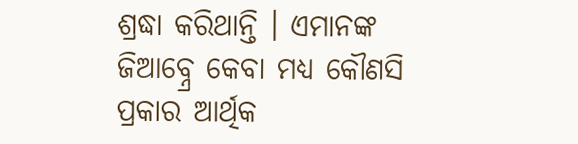ଶ୍ରଦ୍ଧା କରିଥାନ୍ତି । ଏମାନଙ୍କ ଜିଆବ୍ନ୍ରେ କେବା ମଧ୍ୟ କୌଣସି ପ୍ରକାର ଆର୍ଥିକ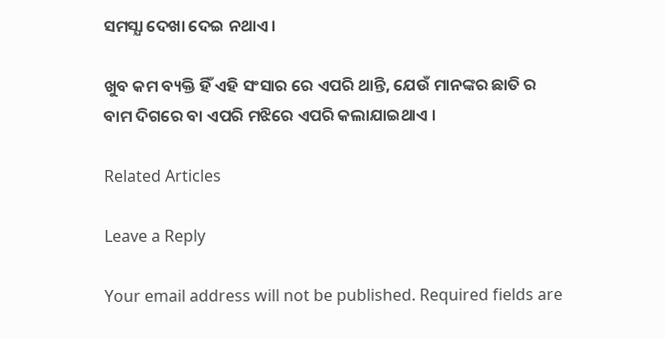ସମସ୍ଯା ଦେଖା ଦେଇ ନଥାଏ ।

ଖୁବ କମ ବ୍ୟକ୍ତି ହିଁ ଏହି ସଂସାର ରେ ଏପରି ଥାନ୍ତି, ଯେଉଁ ମାନଙ୍କର ଛାତି ର ବାମ ଦିଗରେ ବା ଏପରି ମଝିରେ ଏପରି କଲାଯାଇଥାଏ ।

Related Articles

Leave a Reply

Your email address will not be published. Required fields are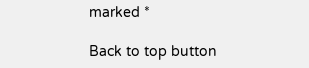marked *

Back to top button